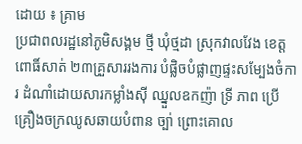ដោយ ៖ គ្រាម
ប្រជាពលរដ្ឋនៅភូមិសង្គម ថ្មី ឃុំថ្មដា ស្រុកវាលវែង ខេត្ត ពោធិ៍សាត់ ២៣គ្រួសាររងការ បំផ្លិចបំផ្លាញផ្ទះសម្បែងចំការ ដំណាំដោយសារកម្លាំងស៊ី ឈ្នួលឧកញ៉ា ទ្រី ភាព ប្រើ គ្រឿងចក្រឈូសឆាយបំពាន ច្បា់ ព្រោះគោល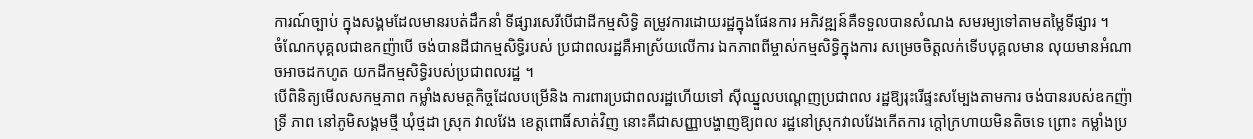ការណ៍ច្បាប់ ក្នុងសង្គមដែលមានរបត់ដឹកនាំ ទីផ្សារសេរីបើជាដីកម្មសិទ្ធិ តម្រូវការដោយរដ្ឋក្នុងផែនការ អភិវឌ្ឍន៍គឺទទួលបានសំណង សមរម្យទៅតាមតម្លៃទីផ្សារ ។
ចំណែកបុគ្គលជាឧកញ៉ាបើ ចង់បានដីជាកម្មសិទ្ធិរបស់ ប្រជាពលរដ្ឋគឺអាស្រ័យលើការ ឯកភាពពីម្ចាស់កម្មសិទ្ធិក្នុងការ សម្រេចចិត្តលក់ទើបបុគ្គលមាន លុយមានអំណាចអាចដកហូត យកដីកម្មសិទ្ធិរបស់ប្រជាពលរដ្ឋ ។
បើពិនិត្យមើលសកម្មភាព កម្លាំងសមត្ថកិច្ចដែលបម្រើនិង ការពារប្រជាពលរដ្ឋហើយទៅ ស៊ីឈ្នួលបណ្តេញប្រជាពល រដ្ឋឱ្យរុះរើផ្ទះសម្បែងតាមការ ចង់បានរបស់ឧកញ៉ា ទ្រី ភាព នៅភូមិសង្គមថ្មី ឃុំថ្មដា ស្រុក វាលវែង ខេត្តពោធិ៍សាត់វិញ នោះគឺជាសញ្ញាបង្ហាញឱ្យពល រដ្ឋនៅស្រុកវាលវែងកើតការ ក្តៅក្រហាយមិនតិចទេ ព្រោះ កម្លាំងប្រ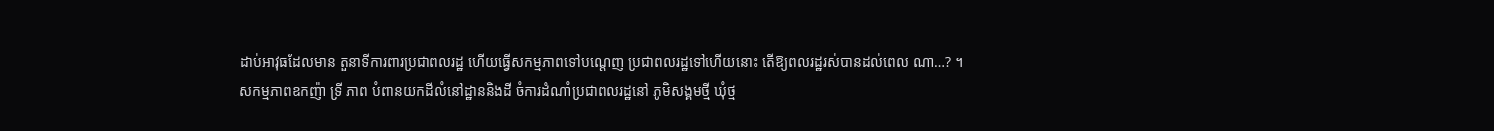ដាប់អាវុធដែលមាន តួនាទីការពារប្រជាពលរដ្ឋ ហើយធ្វើសកម្មភាពទៅបណ្តេញ ប្រជាពលរដ្ឋទៅហើយនោះ តើឱ្យពលរដ្ឋរស់បានដល់ពេល ណា…? ។
សកម្មភាពឧកញ៉ា ទ្រី ភាព បំពានយកដីលំនៅដ្ឋាននិងដី ចំការដំណាំប្រជាពលរដ្ឋនៅ ភូមិសង្គមថ្មី ឃុំថ្ម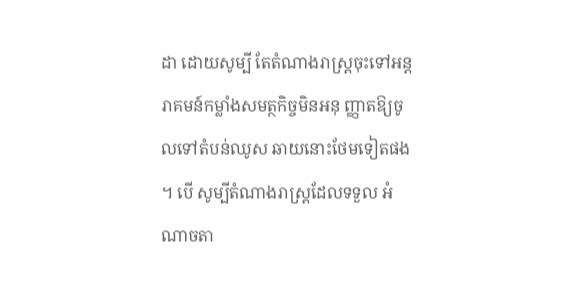ដា ដោយសូម្បី តែតំណាងរាស្ត្រចុះទៅអន្តរាគមន៍កម្លាំងសមត្ថកិច្ចមិនអនុ ញ្ញាតឱ្យចូលទៅតំបន់ឈូស ឆាយនោះថែមទៀតផង ។ បើ សូម្បីតំណាងរាស្ត្រដែលទទួល អំណាចតា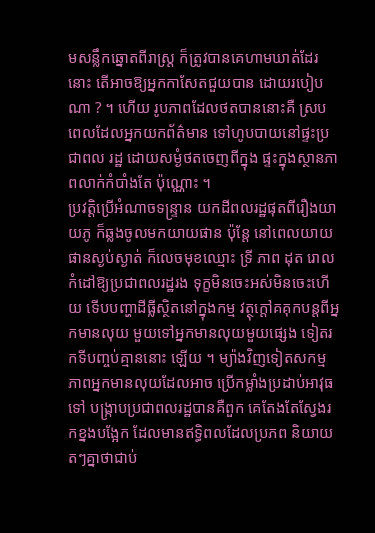មសន្លឹកឆ្នោតពីរាស្ត្រ ក៏ត្រូវបានគេហាមឃាត់ដែរនោះ តើអាចឱ្យអ្នកកាសែតជួយបាន ដោយរបៀបណា ? ។ ហើយ រូបភាពដែលថតបាននោះគឺ ស្របពេលដែលអ្នកយកព័ត៌មាន ទៅហូបបាយនៅផ្ទះប្រជាពល រដ្ឋ ដោយសម្ងំថតចេញពីក្នុង ផ្ទះក្នុងស្ថានភាពលាក់កំបាំងតែ ប៉ុណ្ណោះ ។
ប្រវត្តិប្រើអំណាចទន្ទ្រាន យកដីពលរដ្ឋផុតពីរឿងយាយភូ ក៏ឆ្លងចូលមកយាយផាន ប៉ុន្តែ នៅពេលយាយផានស្ងប់ស្ងាត់ ក៏លេចមុខឈ្មោះ ទ្រី ភាព ដុត រោលកំដៅឱ្យប្រជាពលរដ្ឋរង ទុក្ខមិនចេះអស់មិនចេះហើយ ទើបបញ្ហាដីធ្លីស្ថិតនៅក្នុងកម្ម វត្ថុក្តៅគគុកបន្តពីអ្នកមានលុយ មួយទៅអ្នកមានលុយមួយផ្សេង ទៀតរកទីបញ្ចប់គ្មាននោះ ឡើយ ។ ម្យ៉ាងវិញទៀតសកម្ម ភាពអ្នកមានលុយដែលអាច ប្រើកម្លាំងប្រដាប់អាវុធទៅ បង្ក្រាបប្រជាពលរដ្ឋបានគឺពួក គេតែងតែស្វែងរកខ្នងបង្អែក ដែលមានឥទ្ធិពលដែលប្រភព និយាយតៗគ្នាថាជាប់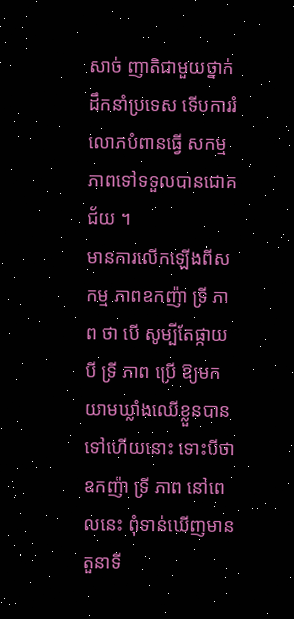សាច់ ញាតិជាមួយថ្នាក់ដឹកនាំប្រទេស ទើបការរំលោភបំពានធ្វើ សកម្មភាពទៅទទួលបានជោគ ជ័យ ។
មានការលើកឡើងពីសកម្ម ភាពឧកញ៉ា ទ្រី ភាព ថា បើ សូម្បីតែផ្កាយបី ទ្រី ភាព ប្រើ ឱ្យមកយាមឃ្លាំងឈើខ្លួនបាន ទៅហើយនោះ ទោះបីថា ឧកញ៉ា ទ្រី ភាព នៅពេលនេះ ពុំទាន់ឃើញមានតួនាទី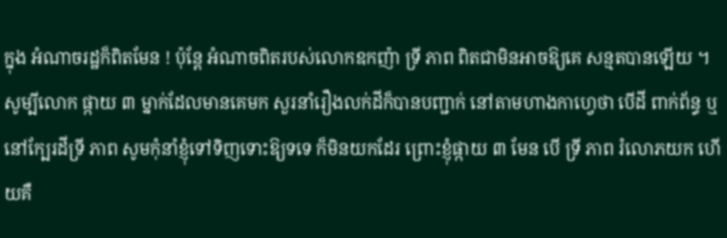ក្នុង អំណាចរដ្ឋក៏ពិតមែន ! ប៉ុន្តែ អំណាចពិតរបស់លោកឧកញ៉ា ទ្រី ភាព ពិតជាមិនអាចឱ្យគេ សន្មតបានឡើយ ។ សូម្បីលោក ផ្កាយ ៣ ម្នាក់ដែលមានគេមក សួរនាំរឿងលក់ដីក៏បានបញ្ជាក់ នៅតាមហាងកាហ្វេថា បើដី ពាក់ព័ន្ធ ឬនៅក្បែរដីទ្រី ភាព សូមកុំនាំខ្ញុំទៅទិញទោះឱ្យទទេ ក៏មិនយកដែរ ព្រោះខ្ញុំផ្កាយ ៣ មែន បើ ទ្រី ភាព រំលោភយក ហើយគឺ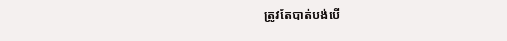ត្រូវតែបាត់បង់បើ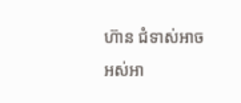ហ៊ាន ជំទាស់អាចអស់អា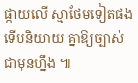ផ្កាយលើ ស្មាថែមទៀតផងទើបនិយាយ គ្នាឱ្យច្បាស់ជាមុនហ្នឹង ៕